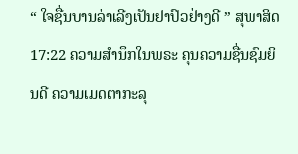“ ໃຈຊື່ນບານລ່າເລີງເປັນຢາປົວຢ່າງດີ ” ສຸພາສິດ 17:22 ຄວາມສໍານຶກໃນພຣະ ຄຸນຄວາມຊື່ນຊົມຍິນດີ ຄວາມເມດຕາກະລຸ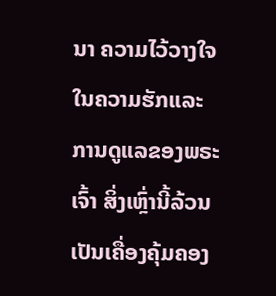ນາ ຄວາມໄວ້ວາງໃຈໃນຄວາມຮັກແລະ ການດູແລຂອງພຣະເຈົ້າ ສິ່ງເຫຼົ່ານີ້ລ້ວນເປັນເຄື່ອງຄຸ້ມຄອງ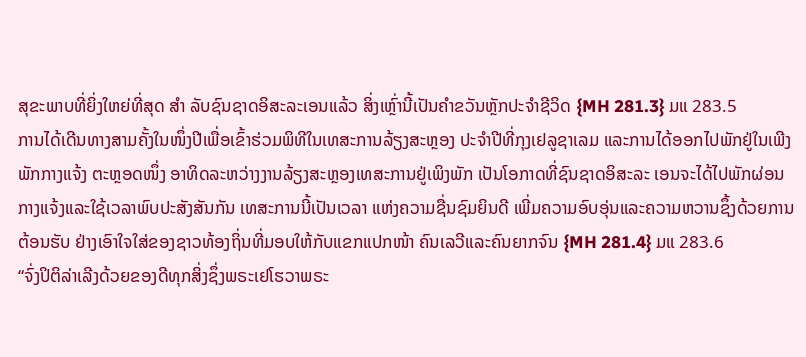ສຸຂະພາບທີ່ຍິ່ງໃຫຍ່ທີ່ສຸດ ສໍາ ລັບຊົນຊາດອິສະລະເອນແລ້ວ ສິ່ງເຫຼົ່ານີ້ເປັນຄໍາຂວັນຫຼັກປະຈໍາຊີວິດ {MH 281.3} ມແ 283.5
ການໄດ້ເດີນທາງສາມຄັ້ງໃນໜຶ່ງປີເພື່ອເຂົ້າຮ່ວມພິທີໃນເທສະການລ້ຽງສະຫຼອງ ປະຈໍາປີທີ່ກຸງເຢລູຊາເລມ ແລະການໄດ້ອອກໄປພັກຢູ່ໃນເພີງພັກກາງແຈ້ງ ຕະຫຼອດໜຶ່ງ ອາທິດລະຫວ່າງງານລ້ຽງສະຫຼອງເທສະການຢູ່ເພິງພັກ ເປັນໂອກາດທີ່ຊົນຊາດອິສະລະ ເອນຈະໄດ້ໄປພັກຜ່ອນກາງແຈ້ງແລະໃຊ້ເວລາພົບປະສັງສັນກັນ ເທສະການນີ້ເປັນເວລາ ແຫ່ງຄວາມຊື່ນຊົມຍິນດີ ເພີ່ມຄວາມອົບອຸ່ນແລະຄວາມຫວານຊຶ້ງດ້ວຍການຕ້ອນຮັບ ຢ່າງເອົາໃຈໃສ່ຂອງຊາວທ້ອງຖິ່ນທີ່ມອບໃຫ້ກັບແຂກແປກໜ້າ ຄົນເລວີແລະຄົນຍາກຈົນ {MH 281.4} ມແ 283.6
“ຈົ່ງປິຕິລ່າເລີງດ້ວຍຂອງດີທຸກສິ່ງຊຶ່ງພຣະເຢໂຮວາພຣະ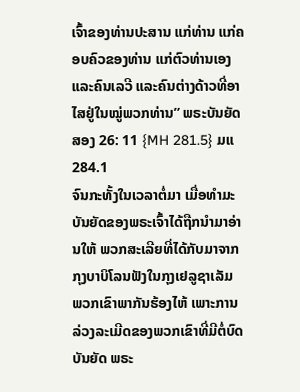ເຈົ້າຂອງທ່ານປະສານ ແກ່ທ່ານ ແກ່ຄອບຄົວຂອງທ່ານ ແກ່ຕົວທ່ານເອງ ແລະຄົນເລວີ ແລະຄົນຕ່າງດ້າວທີ່ອາ ໄສຢູ່ໃນໝູ່ພວກທ່ານ” ພຣະບັນຍັດສອງ 26: 11 {MH 281.5} ມແ 284.1
ຈົນກະທັ້ງໃນເວລາຕໍ່ມາ ເມື່ອທໍາມະບັນຍັດຂອງພຣະເຈົ້າໄດ້ຖືກນໍາມາອ່ານໃຫ້ ພວກສະເລີຍທີ່ໄດ້ກັບມາຈາກກຸງບາບິໂລນຟັງໃນກຸງເຢລູຊາເລັມ ພວກເຂົາພາກັນຮ້ອງໄຫ້ ເພາະການລ່ວງລະເມີດຂອງພວກເຂົາທີ່ມີຕໍ່ບົດບັນຍັດ ພຣະ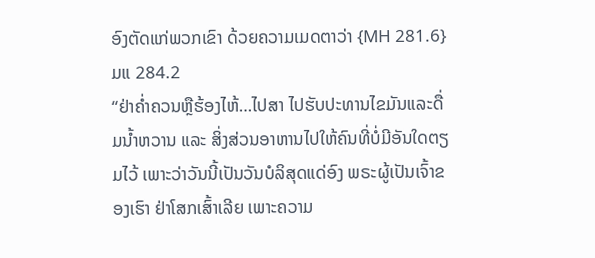ອົງຕັດແກ່ພວກເຂົາ ດ້ວຍຄວາມເມດຕາວ່າ {MH 281.6} ມແ 284.2
“ຢ່າຄໍ່າຄວນຫຼືຮ້ອງໄຫ້…ໄປສາ ໄປຮັບປະທານໄຂມັນແລະດື່ມນໍ້າຫວານ ແລະ ສິ່ງສ່ວນອາຫານໄປໃຫ້ຄົນທີ່ບໍ່ມີອັນໃດຕຽມໄວ້ ເພາະວ່າວັນນີ້ເປັນວັນບໍລິສຸດແດ່ອົງ ພຣະຜູ້ເປັນເຈົ້າຂອງເຮົາ ຢ່າໂສກເສົ້າເລີຍ ເພາະຄວາມ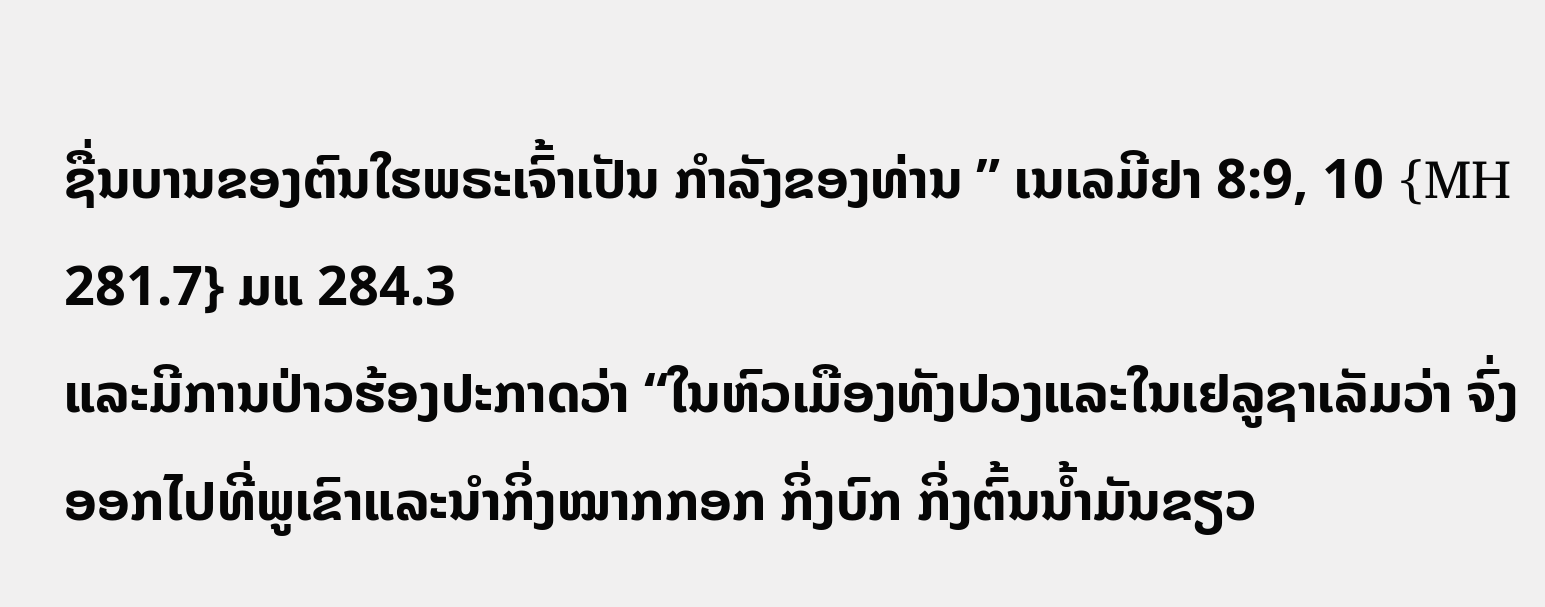ຊື່ນບານຂອງຕົນໃຮພຣະເຈົ້າເປັນ ກໍາລັງຂອງທ່ານ ” ເນເລມີຢາ 8:9, 10 {MH 281.7} ມແ 284.3
ແລະມີການປ່າວຮ້ອງປະກາດວ່າ “ໃນຫົວເມືອງທັງປວງແລະໃນເຢລູຊາເລັມວ່າ ຈົ່ງອອກໄປທີ່ພູເຂົາແລະນໍາກິ່ງໝາກກອກ ກິ່ງບົກ ກິ່ງຕົ້ນນໍ້າມັນຂຽວ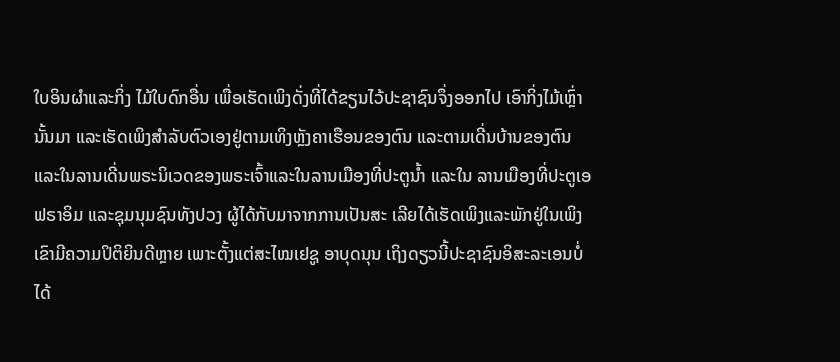ໃບອິນຜໍາແລະກິ່ງ ໄມ້ໃບດົກອື່ນ ເພື່ອເຮັດເພິງດັ່ງທີ່ໄດ້ຂຽນໄວ້ປະຊາຊົນຈຶ່ງອອກໄປ ເອົາກິ່ງໄມ້ເຫຼົ່ານັ້ນມາ ແລະເຮັດເພິງສໍາລັບຕົວເອງຢູ່ຕາມເທິງຫຼັງຄາເຮືອນຂອງຕົນ ແລະຕາມເດີ່ນບ້ານຂອງຕົນ ແລະໃນລານເດີ່ນພຣະນິເວດຂອງພຣະເຈົ້າແລະໃນລານເມືອງທີ່ປະຕູນໍ້າ ແລະໃນ ລານເມືອງທີ່ປະຕູເອຟຣາອິມ ແລະຊຸມນຸມຊົນທັງປວງ ຜູ້ໄດ້ກັບມາຈາກການເປັນສະ ເລີຍໄດ້ເຮັດເພິງແລະພັກຢູ່ໃນເພິງ ເຂົາມີຄວາມປິຕິຍິນດີຫຼາຍ ເພາະຕັ້ງແຕ່ສະໄໝເຢຊູ ອາບຸດນຸນ ເຖິງດຽວນີ້ປະຊາຊົນອິສະລະເອນບໍ່ໄດ້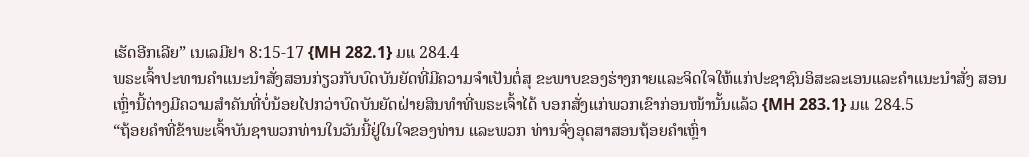ເຮັດອີກເລີຍ” ເນເລມີຢາ 8:15-17 {MH 282.1} ມແ 284.4
ພຣະເຈົ້າປະທານຄໍາແນະນໍາສັ່ງສອນກ່ຽວກັບບົດບັນຍັດທີ່ມີຄວາມຈໍາເປັນຕໍ່ສຸ ຂະພາບຂອງຮ່າງກາຍແລະຈິດໃຈໃຫ້ແກ່ປະຊາຊົນອິສະລະເອນແລະຄໍາແນະນໍາສັ່ງ ສອນເຫຼົ່ານີ້ຕ່າງມີຄວາມສໍາຄັນທີ່ບໍ່ນ້ອຍໄປກວ່າບົດບັນຍັດຝ່າຍສິນທໍາທີ່ພຣະເຈົ້າໄດ້ ບອກສັ່ງແກ່ພວກເຂົາກ່ອນໜ້ານັ້ນແລ້ວ {MH 283.1} ມແ 284.5
“ຖ້ອຍຄໍາທີ່ຂ້າພະເຈົ້າບັນຊາພວກທ່ານໃນວັນນີ້ຢູ່ໃນໃຈຂອງທ່ານ ແລະພວກ ທ່ານຈົ່ງອຸດສາສອນຖ້ອຍຄໍາເຫຼົ່າ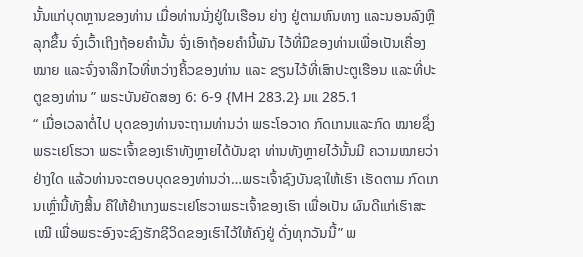ນັ້ນແກ່ບຸດຫຼານຂອງທ່ານ ເມື່ອທ່ານນັ່ງຢູ່ໃນເຮືອນ ຍ່າງ ຢູ່ຕາມຫົນທາງ ແລະນອນລົງຫຼືລຸກຂຶ້ນ ຈົ່ງເວົ້າເຖິງຖ້ອຍຄໍານັ້ນ ຈົ່ງເອົາຖ້ອຍຄໍານີ້ພັນ ໄວ້ທີ່ມືຂອງທ່ານເພື່ອເປັນເຄື່ອງໝາຍ ແລະຈົ່ງຈາລຶກໄວທີ່ຫວ່າງຄິ້ວຂອງທ່ານ ແລະ ຂຽນໄວ້ທີ່ເສົາປະຕູເຮືອນ ແລະທີ່ປະຕູຂອງທ່ານ ” ພຣະບັນຍັດສອງ 6: 6-9 {MH 283.2} ມແ 285.1
“ ເມື່ອເວລາຕໍ່ໄປ ບຸດຂອງທ່ານຈະຖາມທ່ານວ່າ ພຣະໂອວາດ ກົດເກນແລະກົດ ໝາຍຊຶ່ງພຣະເຢໂຮວາ ພຣະເຈົ້າຂອງເຮົາທັງຫຼາຍໄດ້ບັນຊາ ທ່ານທັງຫຼາຍໄວ້ນັ້ນມີ ຄວາມໝາຍວ່າຢ່າງໃດ ແລ້ວທ່ານຈະຕອບບຸດຂອງທ່ານວ່າ…ພຣະເຈົ້າຊົງບັນຊາໃຫ້ເຮົາ ເຮັດຕາມ ກົດເກນເຫຼົ່ານີ້ທັງສິ້ນ ຄືໃຫ້ຢໍາເກງພຣະເຢໂຮວາພຣະເຈົ້າຂອງເຮົາ ເພື່ອເປັນ ຜົນດີແກ່ເຮົາສະເໝີ ເພື່ອພຣະອົງຈະຊົງຮັກຊີວິດຂອງເຮົາໄວ້ໃຫ້ຄົງຢູ່ ດັ່ງທຸກວັນນີ້” ພ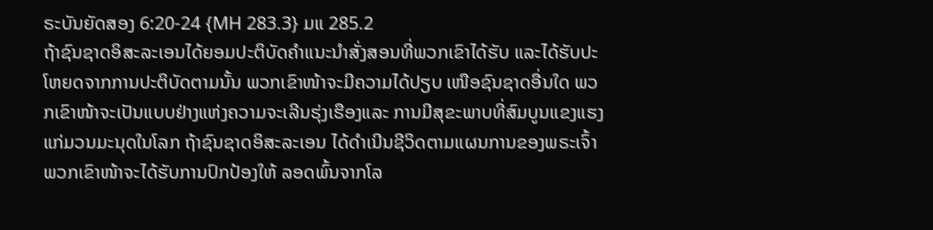ຣະບັນຍັດສອງ 6:20-24 {MH 283.3} ມແ 285.2
ຖ້າຊົນຊາດອິສະລະເອນໄດ້ຍອມປະຕິບັດຄໍາແນະນໍາສັ່ງສອນທີ່ພວກເຂົາໄດ້ຮັບ ແລະໄດ້ຮັບປະໂຫຍດຈາກການປະຕິບັດຕາມນັ້ນ ພວກເຂົາໜ້າຈະມີຄວາມໄດ້ປຽບ ເໜືອຊົນຊາດອື່ນໃດ ພວກເຂົາໜ້າຈະເປັນແບບຢ່າງແຫ່ງຄວາມຈະເລີນຮຸ່ງເຮືອງແລະ ການມີສຸຂະພາບທີ່ສົມບູນແຂງແຮງແກ່ມວນມະນຸດໃນໂລກ ຖ້າຊົນຊາດອິສະລະເອນ ໄດ້ດໍາເນີນຊີວິດຕາມແຜນການຂອງພຣະເຈົ້າ ພວກເຂົາໜ້າຈະໄດ້ຮັບການປົກປ້ອງໃຫ້ ລອດພົ້ນຈາກໂລ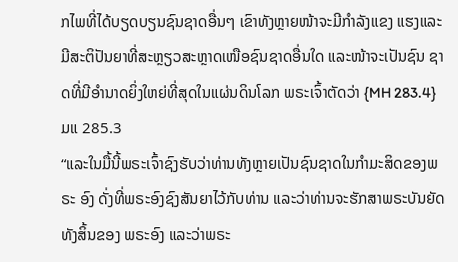ກໄພທີ່ໄດ້ບຽດບຽນຊົນຊາດອື່ນໆ ເຂົາທັງຫຼາຍໜ້າຈະມີກໍາລັງແຂງ ແຮງແລະມີສະຕິປັນຍາທີ່ສະຫຼຽວສະຫຼາດເໜືອຊົນຊາດອື່ນໃດ ແລະໜ້າຈະເປັນຊົນ ຊາດທີ່ມີອໍານາດຍິ່ງໃຫຍ່ທີ່ສຸດໃນແຜ່ນດິນໂລກ ພຣະເຈົ້າຕັດວ່າ {MH 283.4} ມແ 285.3
“ແລະໃນມື້ນີ້ພຣະເຈົ້າຊົງຮັບວ່າທ່ານທັງຫຼາຍເປັນຊົນຊາດໃນກໍາມະສິດຂອງພຣະ ອົງ ດັ່ງທີ່ພຣະອົງຊົງສັນຍາໄວ້ກັບທ່ານ ແລະວ່າທ່ານຈະຮັກສາພຣະບັນຍັດທັງສິ້ນຂອງ ພຣະອົງ ແລະວ່າພຣະ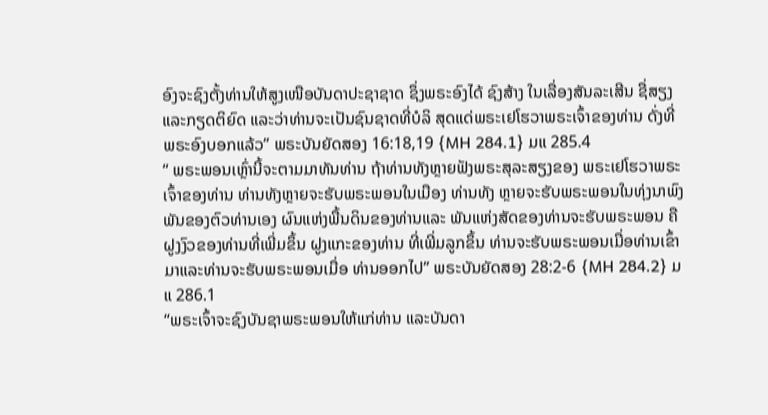ອົງຈະຊົງຕັ້ງທ່ານໃຫ້ສູງເໜືອບັນດາປະຊາຊາດ ຊຶ່ງພຣະອົງໄດ້ ຊົງສ້າງ ໃນເລື່ອງສັນລະເສີນ ຊື່ສຽງແລະກຽດຕິຍົດ ແລະວ່າທ່ານຈະເປັນຊົນຊາດທີ່ບໍລິ ສຸດແດ່ພຣະເຢໂຮວາພຣະເຈົ້າຂອງທ່ານ ດັ່ງທີ່ພຣະອົງບອກແລ້ວ” ພຣະບັນຍັດສອງ 16:18,19 {MH 284.1} ມແ 285.4
“ ພຣະພອນເຫຼົ່ານີ້ຈະຕາມມາທັນທ່ານ ຖ້າທ່ານທັງຫຼາຍຟັງພຣະສຸລະສຽງຂອງ ພຣະເຢໂຮວາພຣະເຈົ້າຂອງທ່ານ ທ່ານທັງຫຼາຍຈະຮັບພຣະພອນໃນເມືອງ ທ່ານທັງ ຫຼາຍຈະຮັບພຣະພອນໃນທຸ່ງນາພົງພັນຂອງຕົວທ່ານເອງ ຜົນແຫ່ງພື້ນດິນຂອງທ່ານແລະ ພັນແຫ່ງສັດຂອງທ່ານຈະຮັບພຣະພອນ ຄືຝູງງົວຂອງທ່ານທີ່ເພີ່ມຂຶ້ນ ຝູງແກະຂອງທ່ານ ທີ່ເພີ່ມລູກຂຶ້ນ ທ່ານຈະຮັບພຣະພອນເມື່ອທ່ານເຂົ້າມາແລະທ່ານຈະຮັບພຣະພອນເມື່ອ ທ່ານອອກໄປ” ພຣະບັນຍັດສອງ 28:2-6 {MH 284.2} ມແ 286.1
“ພຣະເຈົ້າຈະຊົງບັນຊາພຣະພອນໃຫ້ແກ່ທ່ານ ແລະບັນດາ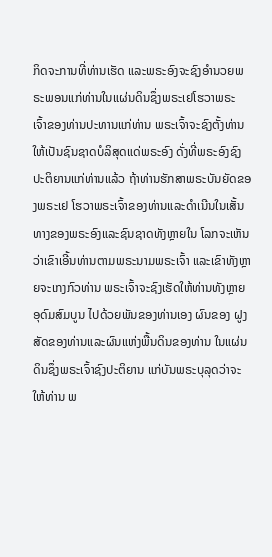ກິດຈະການທີ່ທ່ານເຮັດ ແລະພຣະອົງຈະຊົງອໍານວຍພຣະພອນແກ່ທ່ານໃນແຜ່ນດິນຊຶ່ງພຣະເຢໂຮວາພຣະ ເຈົ້າຂອງທ່ານປະທານແກ່ທ່ານ ພຣະເຈົ້າຈະຊົງຕັ້ງທ່ານໃຫ້ເປັນຊົນຊາດບໍລິສຸດແດ່ພຣະອົງ ດັ່ງທີ່ພຣະອົງຊົງປະຕິຍານແກ່ທ່ານແລ້ວ ຖ້າທ່ານຮັກສາພຣະບັນຍັດຂອງພຣະເຢ ໂຮວາພຣະເຈົ້າຂອງທ່ານແລະດໍາເນີນໃນເສັ້ນທາງຂອງພຣະອົງແລະຊົນຊາດທັງຫຼາຍໃນ ໂລກຈະເຫັນວ່າເຂົາເອີ້ນທ່ານຕາມພຣະນາມພຣະເຈົ້າ ແລະເຂົາທັງຫຼາຍຈະເກງກົວທ່ານ ພຣະເຈົ້າຈະຊົງເຮັດໃຫ້ທ່ານທັງຫຼາຍອຸດົມສົມບູນ ໄປດ້ວຍພັນຂອງທ່ານເອງ ຜົນຂອງ ຝູງສັດຂອງທ່ານແລະຜົນແຫ່ງພື້ນດິນຂອງທ່ານ ໃນແຜ່ນດິນຊຶ່ງພຣະເຈົ້າຊົງປະຕິຍານ ແກ່ບັນພຣະບຸລຸດວ່າຈະໃຫ້ທ່ານ ພ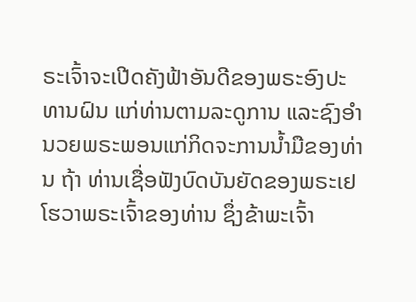ຣະເຈົ້າຈະເປີດຄັງຟ້າອັນດີຂອງພຣະອົງປະທານຝົນ ແກ່ທ່ານຕາມລະດູການ ແລະຊົງອໍານວຍພຣະພອນແກ່ກິດຈະການນໍ້າມືຂອງທ່ານ ຖ້າ ທ່ານເຊື່ອຟັງບົດບັນຍັດຂອງພຣະເຢໂຮວາພຣະເຈົ້າຂອງທ່ານ ຊຶ່ງຂ້າພະເຈົ້າ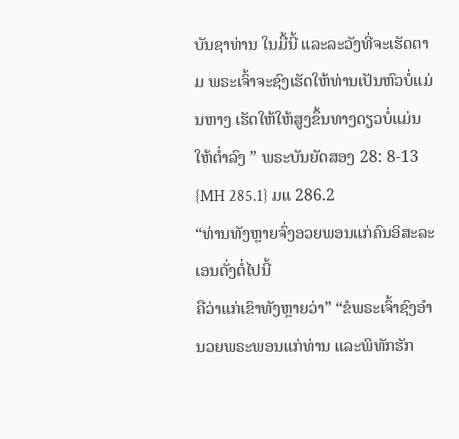ບັນຊາທ່ານ ໃນມື້ນີ້ ແລະລະວັງທີ່ຈະເຮັດຕາມ ພຣະເຈົ້າຈະຊົງເຮັດໃຫ້ທ່ານເປັນຫົວບໍ່ແມ່ນຫາງ ເຮັດໃຫ້ໃຫ້ສູງຂຶ້ນທາງດຽວບໍ່ແມ່ນໃຫ້ຕໍ່າລົງ ” ພຣະບັນຍັດສອງ 28: 8-13 {MH 285.1} ມແ 286.2
“ທ່ານທັງຫຼາຍຈົ່ງອວຍພອນແກ່ຄົນອິສະລະເອນດັ່ງຕໍ່ໄປນີ້
ຄືວ່າແກ່ເຂົາທັງຫຼາຍວ່າ” “ຂໍພຣະເຈົ້າຊົງອໍານວຍພຣະພອນແກ່ທ່ານ ແລະພິທັກຮັກ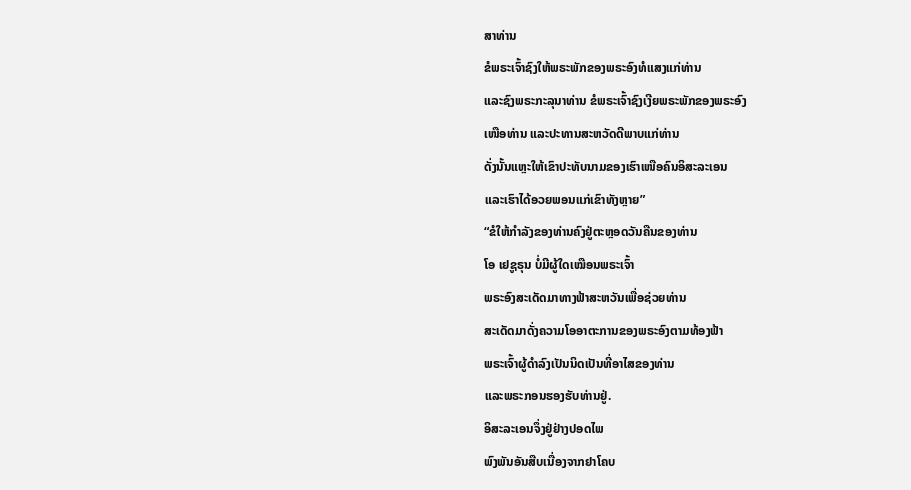ສາທ່ານ
ຂໍພຣະເຈົ້າຊົງໃຫ້ພຣະພັກຂອງພຣະອົງທໍແສງແກ່ທ່ານ
ແລະຊົງພຣະກະລຸນາທ່ານ ຂໍພຣະເຈົ້າຊົງເງີຍພຣະພັກຂອງພຣະອົງ
ເໜືອທ່ານ ແລະປະທານສະຫວັດດີພາບແກ່ທ່ານ
ດັ່ງນັ້ນແຫຼະໃຫ້ເຂົາປະທັບນາມຂອງເຮົາເໜືອຄົນອິສະລະເອນ
ແລະເຮົາໄດ້ອວຍພອນແກ່ເຂົາທັງຫຼາຍ”
“ຂໍໃຫ້ກໍາລັງຂອງທ່ານຄົງຢູ່ຕະຫຼອດວັນຄືນຂອງທ່ານ
ໂອ ເຢຊູຣຸນ ບໍ່ມີຜູ້ໃດເໝືອນພຣະເຈົ້າ
ພຣະອົງສະເດັດມາທາງຟ້າສະຫວັນເພື່ອຊ່ວຍທ່ານ
ສະເດັດມາດັ່ງຄວາມໂອອາຕະການຂອງພຣະອົງຕາມທ້ອງຟ້າ
ພຣະເຈົ້າຜູ້ດໍາລົງເປັນນິດເປັນທີ່ອາໄສຂອງທ່ານ
ແລະພຣະກອນຮອງຮັບທ່ານຢູ່.
ອິສະລະເອນຈຶ່ງຢູ່ຢ່າງປອດໄພ
ພົງພັນອັນສືບເນື່ອງຈາກຢາໂຄບ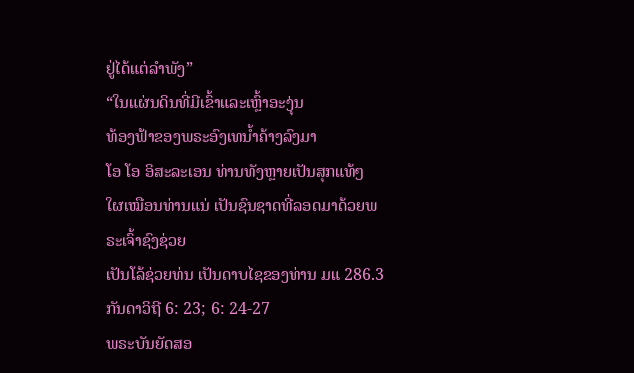ຢູ່ໄດ້ແຕ່ລໍາພັງ”
“ໃນແຜ່ນດິນທີ່ມີເຂົ້າແລະເຫຼົ້າອະງຸ່ນ
ທ້ອງຟ້າຂອງພຣະອົງເທນໍ້າຄ້າງລົງມາ
ໂອ ໂອ ອິສະລະເອນ ທ່ານທັງຫຼາຍເປັນສຸກແທ້ໆ
ໃຜເໝືອນທ່ານແນ່ ເປັນຊົນຊາດທີ່ລອດມາດ້ວຍພຣະເຈົ້າຊົງຊ່ວຍ
ເປັນໂລ້ຊ່ວຍທ່ນ ເປັນດາບໄຊຂອງທ່ານ ມແ 286.3
ກັນດາວິຖີ 6: 23; 6: 24-27
ພຣະບັນຍັດສອ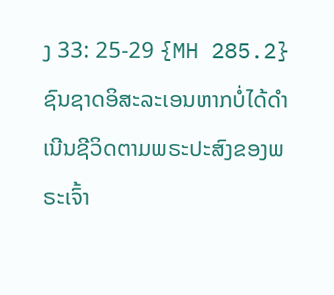ງ 33: 25-29 {MH 285.2}
ຊົນຊາດອິສະລະເອນຫາກບໍ່ໄດ້ດໍາເນີນຊີວິດຕາມພຣະປະສົງຂອງພຣະເຈົ້າ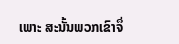ເພາະ ສະນັ້ນພວກເຂົາຈຶ່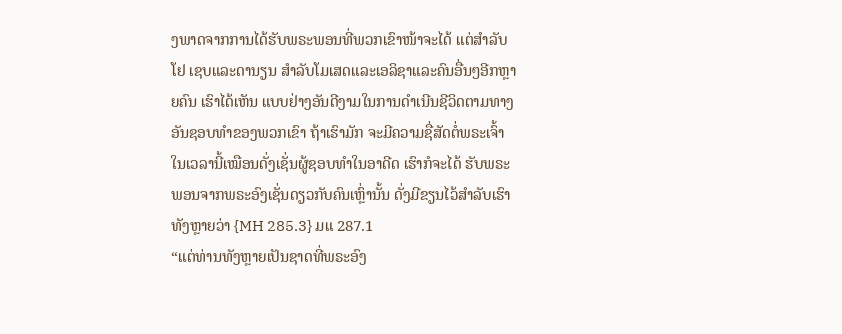ງພາດຈາກການໄດ້ຮັບພຣະພອນທີ່ພວກເຂົາໜ້າຈະໄດ້ ແຕ່ສໍາລັບໂຢ ເຊບແລະດານຽນ ສໍາລັບໂມເສດແລະເອລິຊາແລະຄົນອື່ນໆອີກຫຼາຍຄົນ ເຮົາໄດ້ເຫັນ ແບບຢ່າງອັນດີງາມໃນການດໍາເນີນຊີວິດຕາມທາງອັນຊອບທໍາຂອງພວກເຂົາ ຖ້າເຮົາມັກ ຈະມີຄວາມຊື່ສັດຕໍ່ພຣະເຈົ້າໃນເວລານີ້ເໝືອນດັ່ງເຊັ່ນຜູ້ຊອບທໍາໃນອາດີດ ເຮົາກໍຈະໄດ້ ຮັບພຣະພອນຈາກພຣະອົງເຊັ່ນດຽວກັບຄົນເຫຼົ່ານັ້ນ ດັ່ງມີຂຽນໄວ້ສໍາລັບເຮົາທັງຫຼາຍວ່າ {MH 285.3} ມແ 287.1
“ແຕ່ທ່ານທັງຫຼາຍເປັນຊາດທີ່ພຣະອົງ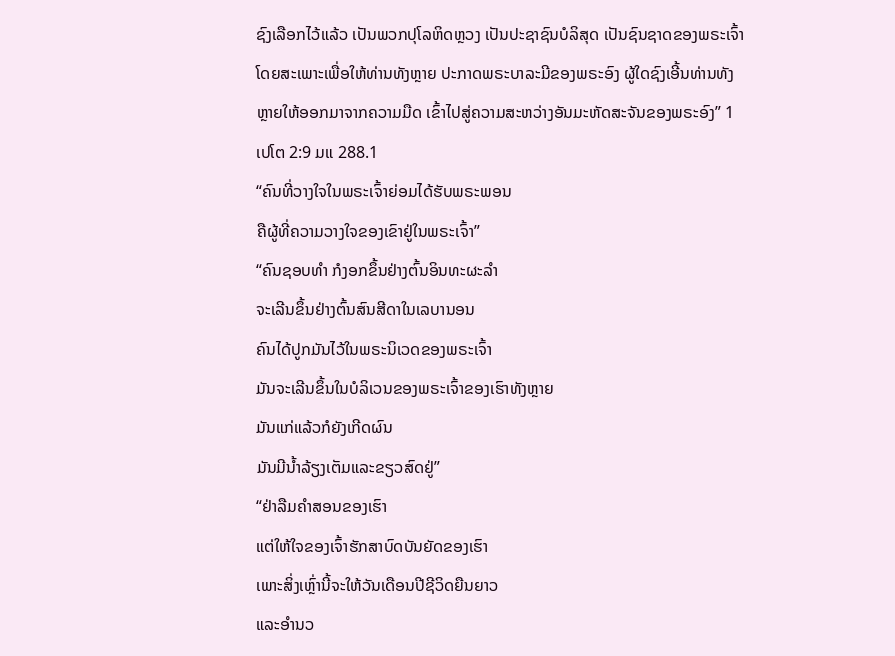ຊົງເລືອກໄວ້ແລ້ວ ເປັນພວກປຸໂລຫິດຫຼວງ ເປັນປະຊາຊົນບໍລິສຸດ ເປັນຊົນຊາດຂອງພຣະເຈົ້າໂດຍສະເພາະເພື່ອໃຫ້ທ່ານທັງຫຼາຍ ປະກາດພຣະບາລະມີຂອງພຣະອົງ ຜູ້ໃດຊົງເອີ້ນທ່ານທັງຫຼາຍໃຫ້ອອກມາຈາກຄວາມມືດ ເຂົ້າໄປສູ່ຄວາມສະຫວ່າງອັນມະຫັດສະຈັນຂອງພຣະອົງ” 1 ເປໂຕ 2:9 ມແ 288.1
“ຄົນທີ່ວາງໃຈໃນພຣະເຈົ້າຍ່ອມໄດ້ຮັບພຣະພອນ
ຄືຜູ້ທີ່ຄວາມວາງໃຈຂອງເຂົາຢູ່ໃນພຣະເຈົ້າ”
“ຄົນຊອບທໍາ ກໍງອກຂຶ້ນຢ່າງຕົ້ນອິນທະຜະລໍາ
ຈະເລີນຂຶ້ນຢ່າງຕົ້ນສົນສີດາໃນເລບານອນ
ຄົນໄດ້ປູກມັນໄວ້ໃນພຣະນິເວດຂອງພຣະເຈົ້າ
ມັນຈະເລີນຂຶ້ນໃນບໍລິເວນຂອງພຣະເຈົ້າຂອງເຮົາທັງຫຼາຍ
ມັນແກ່ແລ້ວກໍຍັງເກີດຜົນ
ມັນມີນໍ້າລ້ຽງເຕັມແລະຂຽວສົດຢູ່”
“ຢ່າລືມຄໍາສອນຂອງເຮົາ
ແຕ່ໃຫ້ໃຈຂອງເຈົ້າຮັກສາບົດບັນຍັດຂອງເຮົາ
ເພາະສິ່ງເຫຼົ່ານີ້ຈະໃຫ້ວັນເດືອນປີຊີວິດຍືນຍາວ
ແລະອໍານວ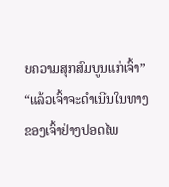ຍຄວາມສຸກສົມບູນແກ່ເຈົ້າ”
“ແລ້ວເຈົ້າຈະດໍາເນີນໃນທາງຂອງເຈົ້າຢ່າງປອດໄພ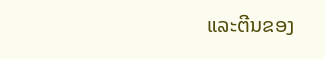ແລະຕີນຂອງ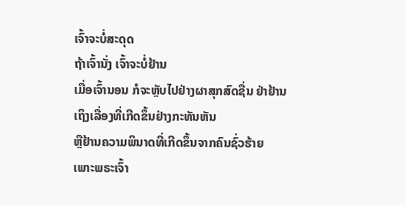ເຈົ້າຈະບໍ່ສະດຸດ
ຖ້າເຈົ້ານັ່ງ ເຈົ້າຈະບໍ່ຢ້ານ
ເມື່ອເຈົ້ານອນ ກໍຈະຫຼັບໄປຢ່າງຜາສຸກສົດຊື່ນ ຢ່າຢ້ານເຖິງເລື່ອງທີ່ເກີດຂຶ້ນຢ່າງກະທັນຫັນ
ຫຼືຢ້ານຄວາມພິນາດທີ່ເກີດຂຶ້ນຈາກຄົນຊົ່ວຮ້າຍ
ເພາະພຣະເຈົ້າ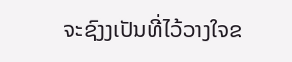ຈະຊົງງເປັນທີ່ໄວ້ວາງໃຈຂ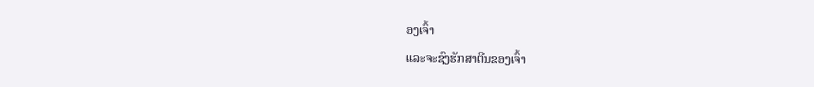ອງເຈົ້າ
ແລະຈະຊົງຮັກສາຕີນຂອງເຈົ້າ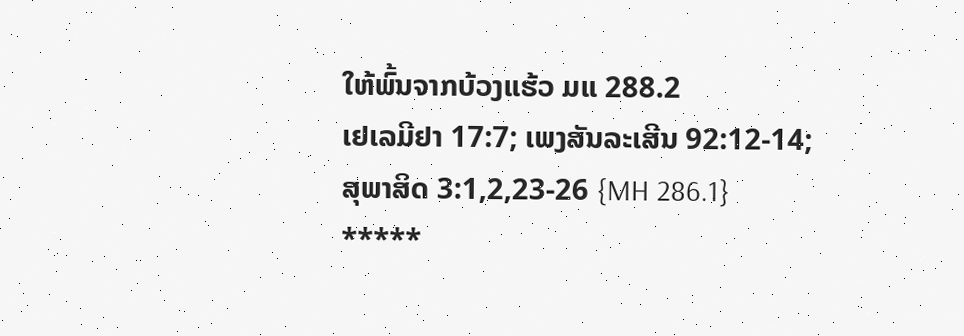ໃຫ້ພົ້ນຈາກບ້ວງແຮ້ວ ມແ 288.2
ເຢເລມີຢາ 17:7; ເພງສັນລະເສີນ 92:12-14;
ສຸພາສິດ 3:1,2,23-26 {MH 286.1}
*****